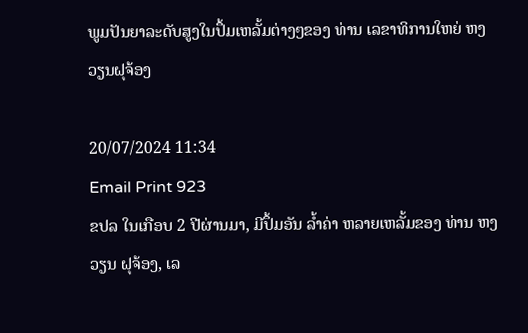ພູມປັນຍາລະດັບສູງໃນປຶ້ມເຫລັ້ມຕ່າງໆຂອງ ທ່ານ ເລຂາທິການໃຫຍ່ ຫງວຽນຝຸຈ້ອງ

20/07/2024 11:34
Email Print 923
ຂປລ ໃນເກືອບ 2 ປີຜ່ານມາ, ມີປຶ້ມອັນ ລ້ຳຄ່າ ຫລາຍເຫລັ້ມຂອງ ທ່ານ ຫງວຽນ ຝຸຈ້ອງ, ເລ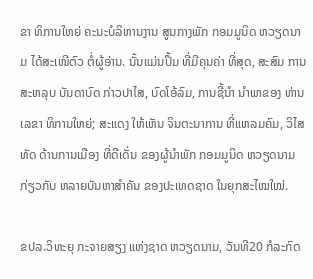ຂາ ທິການໃຫຍ່ ຄະນະບໍລິຫານງານ ສູນກາງພັກ ກອມມູນິດ ຫວຽດນາມ ໄດ້ສະເໜີຕົວ ຕໍ່ຜູ້ອ່ານ. ນັ້ນແມ່ນປຶ້ມ ທີ່ມີຄຸນຄ່າ ທີ່ສຸດ, ສະສົມ ການສະຫລຸບ ບັນດາບົດ ກ່າວປາໄສ, ບົດໂອ້ລົມ, ການຊີ້ນຳ ນຳພາຂອງ ທ່ານ ເລຂາ ທິການໃຫຍ່; ສະແດງ ໃຫ້ເຫັນ ຈິນຕະນາການ ທີ່ແຫລມຄົມ, ວິໄສທັດ ດ້ານການເມືອງ ທີ່ດີເດັ່ນ ຂອງຜູ້ນຳພັກ ກອມມູນິດ ຫວຽດນາມ ກ່ຽວກັບ ຫລາຍບັນຫາສຳຄັນ ຂອງປະເທດຊາດ ໃນຍຸກສະໄໝໃໝ່.

ຂປລ.ວິທະຍຸ ກະຈາຍສຽງ ແຫ່ງຊາດ ຫວຽດນາມ, ວັນທີ20 ກໍລະກົດ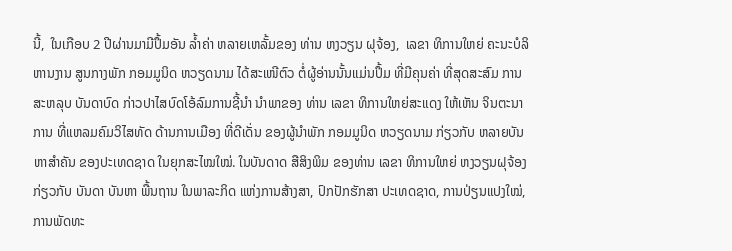ນີ້,  ໃນເກືອບ 2 ປີຜ່ານມາມີປຶ້ມອັນ ລ້ຳຄ່າ ຫລາຍເຫລັ້ມຂອງ ທ່ານ ຫງວຽນ ຝຸຈ້ອງ,  ເລຂາ ທິການໃຫຍ່ ຄະນະບໍລິຫານງານ ສູນກາງພັກ ກອມມູນິດ ຫວຽດນາມ ໄດ້ສະເໜີຕົວ ຕໍ່ຜູ້ອ່ານນັ້ນແມ່ນປຶ້ມ ທີ່ມີຄຸນຄ່າ ທີ່ສຸດສະສົມ ການສະຫລຸບ ບັນດາບົດ ກ່າວປາໄສບົດໂອ້ລົມການຊີ້ນຳ ນຳພາຂອງ ທ່ານ ເລຂາ ທິການໃຫຍ່ສະແດງ ໃຫ້ເຫັນ ຈິນຕະນາການ ທີ່ແຫລມຄົມວິໄສທັດ ດ້ານການເມືອງ ທີ່ດີເດັ່ນ ຂອງຜູ້ນຳພັກ ກອມມູນິດ ຫວຽດນາມ ກ່ຽວກັບ ຫລາຍບັນຫາສຳຄັນ ຂອງປະເທດຊາດ ໃນຍຸກສະໄໝໃໝ່. ໃນບັນດາດ ສືສິງພິມ ຂອງທ່ານ ເລຂາ ທິການໃຫຍ່ ຫງວຽນຝຸຈ້ອງ ກ່ຽວກັບ ບັນດາ ບັນຫາ ພື້ນຖານ ໃນພາລະກິດ ແຫ່ງການສ້າງສາ, ປົກປັກຮັກສາ ປະເທດຊາດ, ການປ່ຽນແປງໃໝ່, ການພັດທະ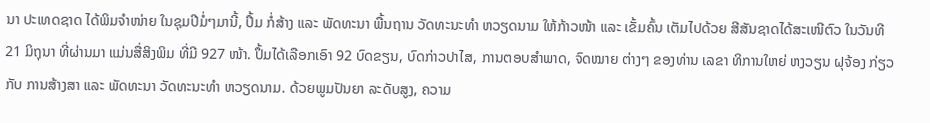ນາ ປະເທດຊາດ ໄດ້ພິມຈຳໜ່າຍ ໃນຊຸມປີມໍ່ໆມານີ້, ປຶ້ມ ກໍ່ສ້າງ ແລະ ພັດທະນາ ພື້ນຖານ ວັດທະນະທຳ ຫວຽດນາມ ໃຫ້ກ້າວໜ້າ ແລະ ເຂັ້ມຄົ້ນ ເຕັມໄປດ້ວຍ ສີສັນຊາດໄດ້ສະເໜີຕົວ ໃນວັນທີ 21 ມິຖຸນາ ທີ່ຜ່ານມາ ແມ່ນສື່ສິງພິມ ທີ່ມີ 927 ໜ້າ. ປຶ້ມໄດ້ເລືອກເອົາ 92 ບົດຂຽນ, ບົດກ່າວປາໄສ, ການຕອບສຳພາດ, ຈົດໝາຍ ຕ່າງໆ ຂອງທ່ານ ເລຂາ ທິການໃຫຍ່ ຫງວຽນ ຝຸຈ້ອງ ກ່ຽວກັບ ການສ້າງສາ ແລະ ພັດທະນາ ວັດທະນະທຳ ຫວຽດນາມ. ດ້ວຍພູມປັນຍາ ລະດັບສູງ, ຄວາມ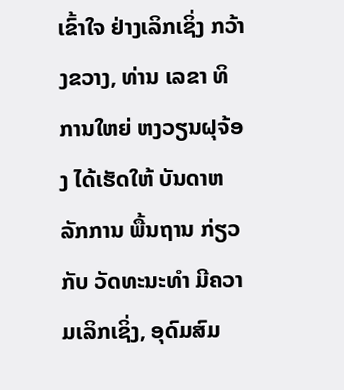ເຂົ້າໃຈ ຢ່າງເລິກເຊິ່ງ ກວ້າງຂວາງ, ທ່ານ ເລຂາ ທິການໃຫຍ່ ຫງວຽນຝຸຈ້ອງ ໄດ້ເຮັດໃຫ້ ບັນດາຫລັກການ ພື້ນຖານ ກ່ຽວກັບ ວັດທະນະທຳ ມີຄວາມເລິກເຊິ່ງ, ອຸດົມສົມ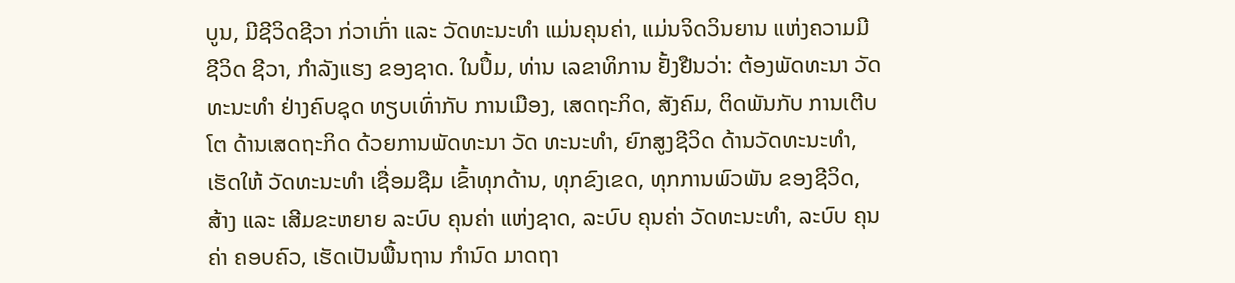ບູນ, ມີຊີວິດຊີວາ ກ່ວາເກົ່າ ແລະ ວັດທະນະທຳ ແມ່ນຄຸນຄ່າ, ແມ່ນຈິດວິນຍານ ແຫ່ງຄວາມມີ ຊີວິດ ຊີວາ, ກຳລັງແຮງ ຂອງຊາດ. ໃນປຶ້ມ, ທ່ານ ເລຂາທິການ ຢັ້ງຢືນວ່າ: ຕ້ອງພັດທະນາ ວັດທະນະທຳ ຢ່າງຄົບຊຸດ ທຽບເທົ່າກັບ ການເມືອງ, ເສດຖະກິດ, ສັງຄົມ, ຕິດພັນກັບ ການເຕີບໂຕ ດ້ານເສດຖະກິດ ດ້ວຍການພັດທະນາ ວັດ ທະນະທຳ, ຍົກສູງຊີວິດ ດ້ານວັດທະນະທຳ, ເຮັດໃຫ້ ວັດທະນະທຳ ເຊື່ອມຊືມ ເຂົ້າທຸກດ້ານ, ທຸກຂົງເຂດ, ທຸກການພົວພັນ ຂອງຊີວິດ, ສ້າງ ແລະ ເສີມຂະຫຍາຍ ລະບົບ ຄຸນຄ່າ ແຫ່ງຊາດ, ລະບົບ ຄຸນຄ່າ ວັດທະນະທຳ, ລະບົບ ຄຸນຄ່າ ຄອບຄົວ, ເຮັດເປັນພື້ນຖານ ກຳນົດ ມາດຖາ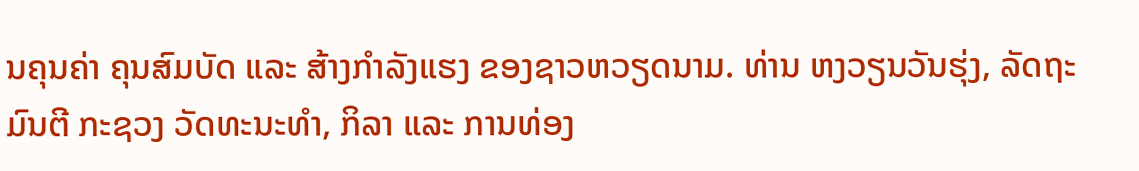ນຄຸນຄ່າ ຄຸນສົມບັດ ແລະ ສ້າງກຳລັງແຮງ ຂອງຊາວຫວຽດນາມ. ທ່ານ ຫງວຽນວັນຮຸ່ງ, ລັດຖະມົນຕີ ກະຊວງ ວັດທະນະທຳ, ກິລາ ແລະ ການທ່ອງ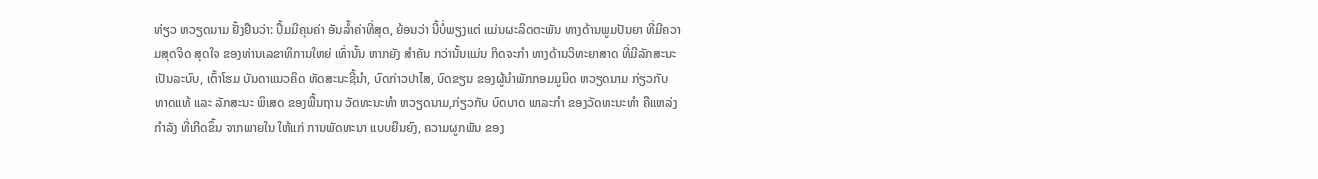ທ່ຽວ ຫວຽດນາມ ຢັ້ງຢືນວ່າ: ປຶ້ມມີຄຸນຄ່າ ອັນລ້ຳຄ່າທີ່ສຸດ, ຍ້ອນວ່າ ນີ້ບໍ່ພຽງແຕ່ ແມ່ນຜະລິດຕະພັນ ທາງດ້ານພູມປັນຍາ ທີ່ມີຄວາມສຸດຈິດ ສຸດໃຈ ຂອງທ່ານເລຂາທິການໃຫຍ່ ເທົ່ານັ້ນ ຫາກຍັງ ສຳຄັນ ກວ່ານັ້ນແມ່ນ ກິດຈະກຳ ທາງດ້ານວິທະຍາສາດ ທີ່ມີລັກສະນະ ເປັນລະບົບ, ເຕົ້າໂຮມ ບັນດາແນວຄິດ ທັດສະນະຊີ້ນຳ, ບົດກ່າວປາໄສ, ບົດຂຽນ ຂອງຜູ້ນຳພັກກອມມູນິດ ຫວຽດນາມ ກ່ຽວກັບ ທາດແທ້ ແລະ ລັກສະນະ ພິເສດ ຂອງພື້ນຖານ ວັດທະນະທຳ ຫວຽດນາມ,ກ່ຽວກັບ ບົດບາດ ພາລະກຳ ຂອງວັດທະນະທຳ ຄືແຫລ່ງກຳລັງ ທີ່ເກີດຂຶ້ນ ຈາກພາຍໃນ ໃຫ້ແກ່ ການພັດທະນາ ແບບຍືນຍົງ, ຄວາມຜູກພັນ ຂອງ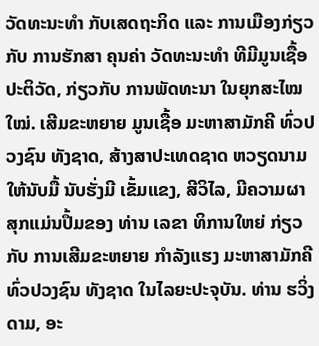ວັດທະນະທຳ ກັບເສດຖະກິດ ແລະ ການເມືອງກ່ຽວກັບ ການຮັກສາ ຄຸນຄ່າ ວັດທະນະທຳ ທີມີມູນເຊື້ອ ປະຕິວັດ, ກ່ຽວກັບ ການພັດທະນາ ໃນຍຸກສະໄໝໃໝ່. ເສີມຂະຫຍາຍ ມູນເຊື້ອ ມະຫາສາມັກຄີ ທົ່ວປວງຊົນ ທັງຊາດ, ສ້າງສາປະເທດຊາດ ຫວຽດນາມ ໃຫ້ນັບມື້ ນັບຮັ່ງມີ ເຂັ້ມແຂງ, ສີວິໄລ, ມີຄວາມຜາສຸກແມ່ນປຶ້ມຂອງ ທ່ານ ເລຂາ ທິການໃຫຍ່ ກ່ຽວກັບ ການເສີມຂະຫຍາຍ ກຳລັງແຮງ ມະຫາສາມັກຄີ ທົ່ວປວງຊົນ ທັງຊາດ ໃນໄລຍະປະຈຸບັນ. ທ່ານ ຮວິ່ງດາມ, ອະ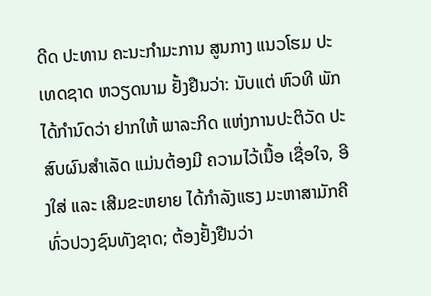ດີດ ປະທານ ຄະນະກຳມະການ ສູນກາງ ແນວໂຮມ ປະເທດຊາດ ຫວຽດນາມ ຢັ້ງຢືນວ່າ: ນັບແຕ່ ຫົວທີ ພັກໄດ້ກຳນົດວ່າ ຢາກໃຫ້ ພາລະກິດ ແຫ່ງການປະຕິວັດ ປະສົບຜົນສຳເລັດ ແມ່ນຕ້ອງມີ ຄວາມໄວ້ເນື້ອ ເຊື່ອໃຈ, ອີງໃສ່ ແລະ ເສີມຂະຫຍາຍ ໄດ້ກຳລັງແຮງ ມະຫາສາມັກຄີ ທົ່ວປວງຊົນທັງຊາດ; ຕ້ອງຢັ້ງຢືນວ່າ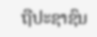ຖືປະຊາຊົນ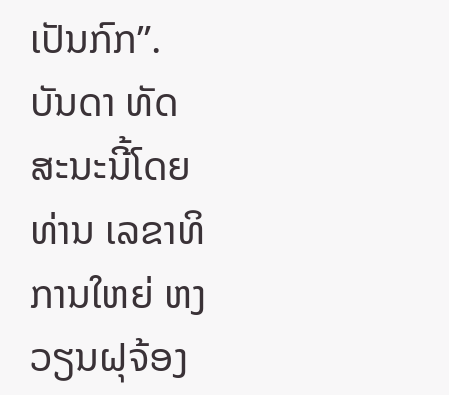ເປັນກົກ”. ບັນດາ ທັດສະນະນີ້ໂດຍ ທ່ານ ເລຂາທິການໃຫຍ່ ຫງວຽນຝຸຈ້ອງ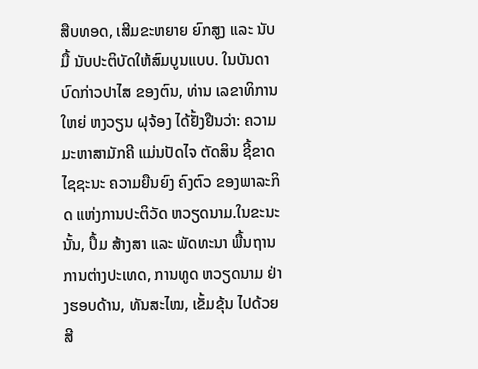ສືບທອດ, ເສີມຂະຫຍາຍ ຍົກສູງ ແລະ ນັບມື້ ນັບປະຕິບັດໃຫ້ສົມບູນແບບ. ໃນບັນດາ ບົດກ່າວປາໄສ ຂອງຕົນ, ທ່ານ ເລຂາທິການໃຫຍ່ ຫງວຽນ ຝຸຈ້ອງ ໄດ້ຢັ້ງຢືນວ່າ: ຄວາມມະຫາສາມັກຄີ ແມ່ນປັດໄຈ ຕັດສິນ ຊີ້ຂາດ ໄຊຊະນະ ຄວາມຍືນຍົງ ຄົງຕົວ ຂອງພາລະກິດ ແຫ່ງການປະຕິວັດ ຫວຽດນາມ.ໃນຂະນະນັ້ນ, ປຶ້ມ ສ້າງສາ ແລະ ພັດທະນາ ພື້ນຖານ ການຕ່າງປະເທດ, ການທູດ ຫວຽດນາມ ຢ່າງຮອບດ້ານ, ທັນສະໄໝ, ເຂັ້ມຂຸ້ນ ໄປດ້ວຍສີ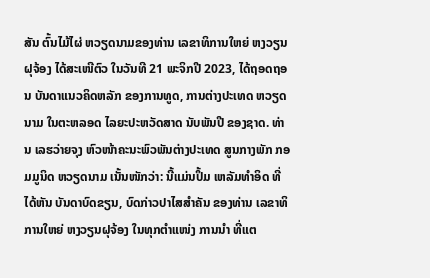ສັນ ຕົ້ນໄມ້ໄຜ່ ຫວຽດນາມຂອງທ່ານ ເລຂາທິການໃຫຍ່ ຫງວຽນຝຸຈ້ອງ ໄດ້ສະເໜີຕົວ ໃນວັນທີ 21 ພະຈິກປີ 2023, ໄດ້ຖອດຖອນ ບັນດາແນວຄິດຫລັກ ຂອງການທູດ, ການຕ່າງປະເທດ ຫວຽດນາມ ໃນຕະຫລອດ ໄລຍະປະຫວັດສາດ ນັບພັນປີ ຂອງຊາດ. ທ່ານ ເລຮວ່າຍຈຸງ ຫົວໜ້າຄະນະພົວພັນຕ່າງປະເທດ ສູນກາງພັກ ກອມມູນິດ ຫວຽດນາມ ເນັ້ນໜັກວ່າ: ນີ້ແມ່ນປຶ້ມ ເຫລັມທຳອິດ ທີ່ໄດ້ຫັນ ບັນດາບົດຂຽນ, ບົດກ່າວປາໄສສຳຄັນ ຂອງທ່ານ ເລຂາທິການໃຫຍ່ ຫງວຽນຝຸຈ້ອງ ໃນທຸກຕຳແໜ່ງ ການນຳ ທີ່ແຕ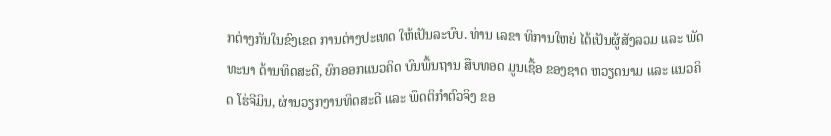ກຕ່າງກັນໃນຂົງເຂດ ການຕ່າງປະເທດ ໃຫ້ເປັນລະບົບ. ທ່ານ ເລຂາ ທິການໃຫຍ່ ໄດ້ເປັນຜູ້ສັງລວມ ແລະ ພັດທະນາ ດ້ານທິດສະດີ, ຍົກອອກແນວຄິດ ບົນພື້ນຖານ ສືບທອດ ມູນເຊື້ອ ຂອງຊາດ ຫວຽດນາມ ແລະ ແນວຄິດ ໂຮ່ຈີມິນ, ຜ່ານວຽກງານທິດສະດີ ແລະ ພຶດຕິກຳຕົວຈິງ ຂອ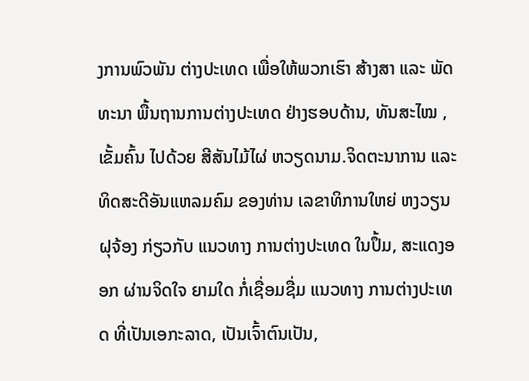ງການພົວພັນ ຕ່າງປະເທດ ເພື່ອໃຫ້ພວກເຮົາ ສ້າງສາ ແລະ ພັດທະນາ ພື້ນຖານການຕ່າງປະເທດ ຢ່າງຮອບດ້ານ, ທັນສະໄໝ , ເຂັ້ມຄົ້ນ ໄປດ້ວຍ ສີສັນໄມ້ໄຜ່ ຫວຽດນາມ.ຈິດຕະນາການ ແລະ ທິດສະດີອັນແຫລມຄົມ ຂອງທ່ານ ເລຂາທິການໃຫຍ່ ຫງວຽນຝຸຈ້ອງ ກ່ຽວກັບ ແນວທາງ ການຕ່າງປະເທດ ໃນປຶ້ມ, ສະແດງອອກ ຜ່ານຈິດໃຈ ຍາມໃດ ກໍ່ເຊື່ອມຊື່ມ ແນວທາງ ການຕ່າງປະເທດ ທີ່ເປັນເອກະລາດ, ເປັນເຈົ້າຕົນເປັນ,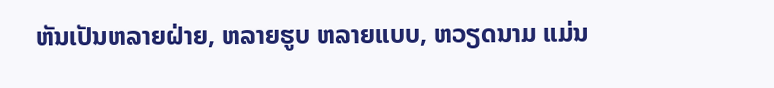ຫັນເປັນຫລາຍຝ່າຍ, ຫລາຍຮູບ ຫລາຍແບບ, ຫວຽດນາມ ແມ່ນ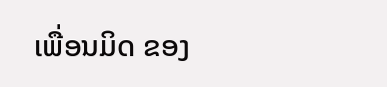ເພື່ອນມິດ ຂອງ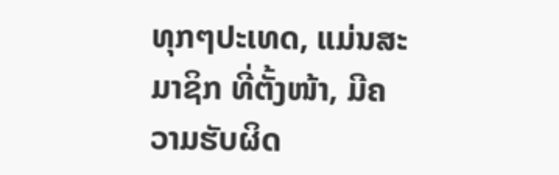ທຸກໆປະເທດ, ແມ່ນສະມາຊິກ ທີ່ຕັ້ງໜ້າ, ມີຄວາມຮັບຜິດ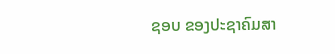ຊອບ ຂອງປະຊາຄົມສາ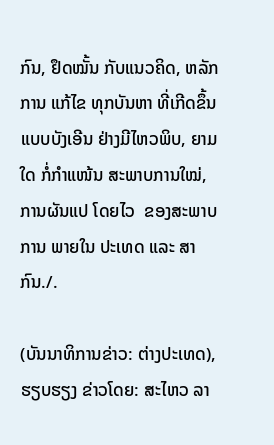ກົນ, ຢຶດໝັ້ນ ກັບແນວຄິດ, ຫລັກການ ແກ້ໄຂ ທຸກບັນຫາ ທີ່ເກີດຂຶ້ນ ແບບບັງເອີນ ຢ່າງມີໄຫວພິບ, ຍາມໃດ ກໍ່ກຳແໜ້ນ ສະພາບການໃໝ່, ການຜັນແປ ໂດຍໄວ  ຂອງສະພາບການ ພາຍໃນ ປະເທດ ແລະ ສາກົນ./.

(ບັນນາທິການຂ່າວ: ຕ່າງປະເທດ), ຮຽບຮຽງ ຂ່າວໂດຍ: ສະໄຫວ ລາ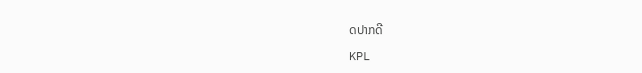ດປາກດີ

KPL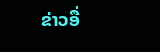ຂ່າວອື່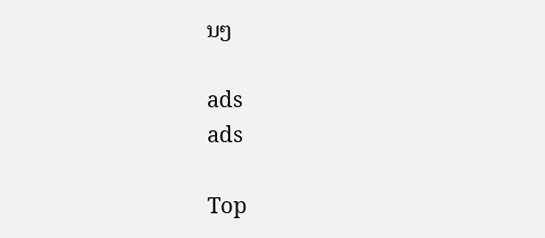ນໆ

ads
ads

Top